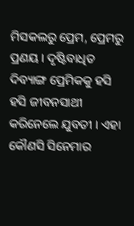ମିସକଲରୁ ପ୍ରେମ, ପ୍ରେମରୁ ପ୍ରଣୟ । ଦୃଷ୍ଟିବାଧିତ ଦିବ୍ୟାଙ୍ଗ ପ୍ରେମିକକୁ ହସି ହସି ଜୀବନସାଥୀ କରିନେଲେ ଯୁବତୀ । ଏହା କୌଣସି ସିନେମାର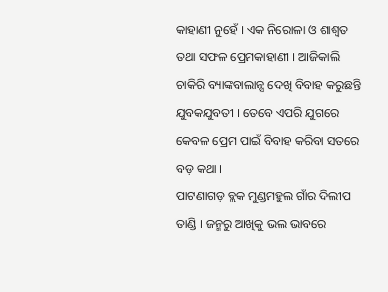କାହାଣୀ ନୁହେଁ । ଏକ ନିରୋଳା ଓ ଶାଶ୍ୱତ ତଥା ସଫଳ ପ୍ରେମକାହାଣୀ । ଆଜିକାଲି ଚାକିରି ବ୍ୟାଙ୍କବାଲାନ୍ସ ଦେଖି ବିବାହ କରୁଛନ୍ତି ଯୁବକଯୁବତୀ । ତେବେ ଏପରି ଯୁଗରେ କେବଳ ପ୍ରେମ ପାଇଁ ବିବାହ କରିବା ସତରେ ବଡ଼ କଥା ।
ପାଟଣାଗଡ଼ ବ୍ଲକ ମୁଣ୍ଡମହୁଲ ଗାଁର ଦିଲୀପ ତାଣ୍ଡି । ଜନ୍ମରୁ ଆଖିକୁ ଭଲ ଭାବରେ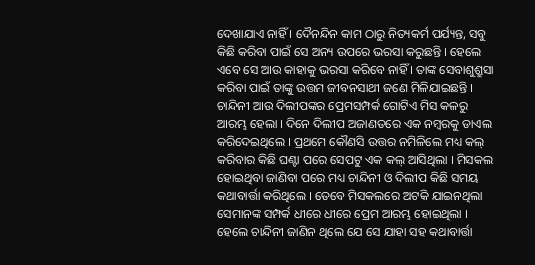ଦେଖାଯାଏ ନାହିଁ । ଦୈନନ୍ଦିନ କାମ ଠାରୁ ନିତ୍ୟକର୍ମ ପର୍ଯ୍ୟନ୍ତ, ସବୁ କିଛି କରିବା ପାଇଁ ସେ ଅନ୍ୟ ଉପରେ ଭରସା କରୁଛନ୍ତି । ହେଲେ ଏବେ ସେ ଆଉ କାହାକୁ ଭରସା କରିବେ ନାହିଁ । ତାଙ୍କ ସେବାଶୁଶ୍ରୁସା କରିବା ପାଇଁ ତାଙ୍କୁ ଉତ୍ତମ ଜୀବନସାଥୀ ଜଣେ ମିଳିଯାଇଛନ୍ତି ।
ଚାନ୍ଦିନୀ ଆଉ ଦିଲୀପଙ୍କର ପ୍ରେମସମ୍ପର୍କ ଗୋଟିଏ ମିସ କଳରୁ ଆରମ୍ଭ ହେଲା । ଦିନେ ଦିଲୀପ ଅଜାଣତରେ ଏକ ନମ୍ବରକୁ ଡାଏଲ କରିଦେଇଥିଲେ । ପ୍ରଥମେ କୌଣସି ଉତ୍ତର ନମିଳିଲେ ମଧ୍ୟ କଲ୍ କରିବାର କିଛି ଘଣ୍ଟା ପରେ ସେପଟୁ ଏକ କଲ୍ ଆସିଥିଲା । ମିସକଲ ହୋଇଥିବା ଜାଣିବା ପରେ ମଧ୍ୟ ଚାନ୍ଦିନୀ ଓ ଦିଲୀପ କିଛି ସମୟ କଥାବାର୍ତ୍ତା କରିଥିଲେ । ତେବେ ମିସକଲରେ ଅଟକି ଯାଇନଥିଲା ସେମାନଙ୍କ ସମ୍ପର୍କ ଧୀରେ ଧୀରେ ପ୍ରେମ ଆରମ୍ଭ ହୋଇଥିଲା ।
ହେଲେ ଚାନ୍ଦିନୀ ଜାଣିନ ଥିଲେ ଯେ ସେ ଯାହା ସହ କଥାବାର୍ତ୍ତା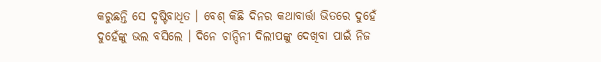କରୁଛନ୍ତି ସେ ଦୃଷ୍ଟିବାଧିତ । ବେଶ୍ କିଛି ଦିନର କଥାବାର୍ତ୍ତା ଭିତରେ ଦୁହେଁ ଦୁହେଁଙ୍କୁ ଭଲ ବସିଲେ । ଦିନେ ଚାନ୍ଦିନୀ ଦିଲୀପଙ୍କୁ ଦେଖିବା ପାଇଁ ନିଜ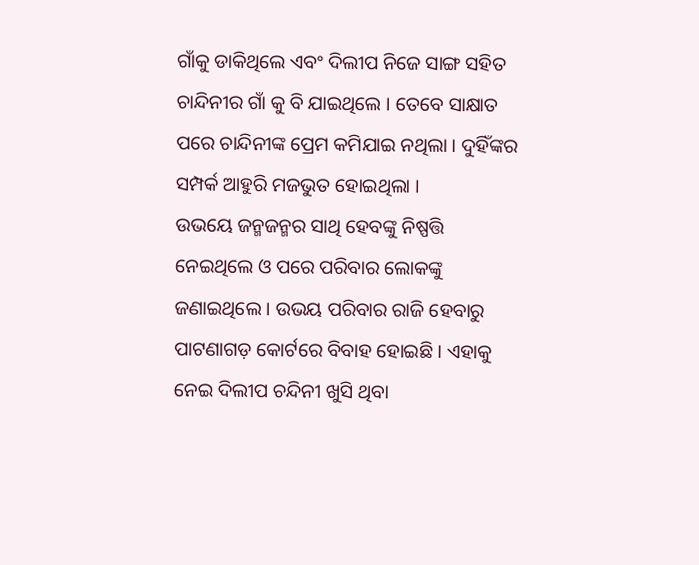ଗାଁକୁ ଡାକିଥିଲେ ଏବଂ ଦିଲୀପ ନିଜେ ସାଙ୍ଗ ସହିତ ଚାନ୍ଦିନୀର ଗାଁ କୁ ବି ଯାଇଥିଲେ । ତେବେ ସାକ୍ଷାତ ପରେ ଚାନ୍ଦିନୀଙ୍କ ପ୍ରେମ କମିଯାଇ ନଥିଲା । ଦୁହିଁଙ୍କର ସମ୍ପର୍କ ଆହୁରି ମଜଭୁତ ହୋଇଥିଲା ।
ଉଭୟେ ଜନ୍ମଜନ୍ମର ସାଥି ହେବଙ୍କୁ ନିଷ୍ପତ୍ତି ନେଇଥିଲେ ଓ ପରେ ପରିବାର ଲୋକଙ୍କୁ ଜଣାଇଥିଲେ । ଉଭୟ ପରିବାର ରାଜି ହେବାରୁ ପାଟଣାଗଡ଼ କୋର୍ଟରେ ବିବାହ ହୋଇଛି । ଏହାକୁ ନେଇ ଦିଲୀପ ଚନ୍ଦିନୀ ଖୁସି ଥିବା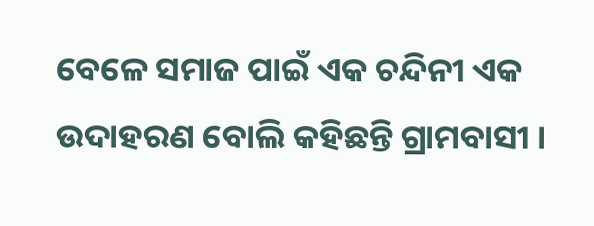ବେଳେ ସମାଜ ପାଇଁ ଏକ ଚନ୍ଦିନୀ ଏକ ଉଦାହରଣ ବୋଲି କହିଛନ୍ତି ଗ୍ରାମବାସୀ ।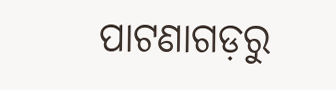ପାଟଣାଗଡ଼ରୁ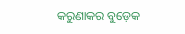କରୁଣାକର ବୁଡ଼େକ